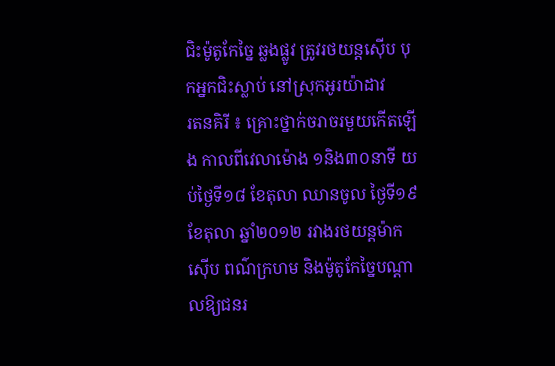ជិះម៉ូតូកែច្នៃ ឆ្លងផ្លូវ ត្រូវរថយន្តស៊ើប បុកអ្នកជិះស្លាប់ នៅស្រុកអូរយ៉ាដាវ
រតនគិរី ៖ គ្រោះថ្នាក់ចរាចរមួយកើតឡើង កាលពីវេលាម៉ោង ១និង៣០នាទី យប់ថ្ងៃទី១៨ ខែតុលា ឈានចូល ថ្ងៃទី១៩ ខែតុលា ឆ្នាំ២០១២ រវាងរថយន្ដម៉ាកស៊ើប ពណ៌ក្រហម និងម៉ូតូកែច្នៃបណ្ដាលឱ្យជនរ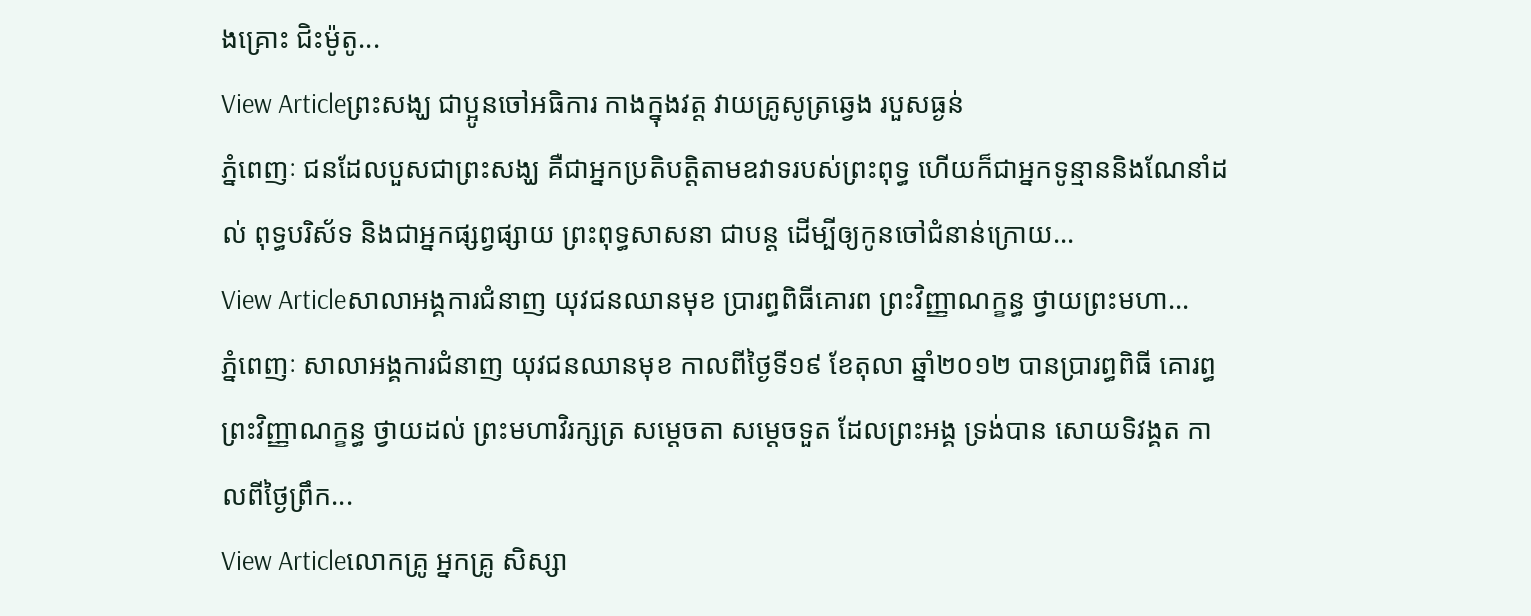ងគ្រោះ ជិះម៉ូតូ...
View Articleព្រះសង្ឃ ជាប្អូនចៅអធិការ កាងក្នុងវត្ត វាយគ្រូសូត្រឆ្វេង របួសធ្ងន់
ភ្នំពេញៈ ជនដែលបួសជាព្រះសង្ឃ គឺជាអ្នកប្រតិបត្តិតាមឧវាទរបស់ព្រះពុទ្ធ ហើយក៏ជាអ្នកទូន្មាននិងណែនាំដល់ ពុទ្ធបរិស័ទ និងជាអ្នកផ្សព្វផ្សាយ ព្រះពុទ្ធសាសនា ជាបន្ត ដើម្បីឲ្យកូនចៅជំនាន់ក្រោយ...
View Articleសាលាអង្គការជំនាញ យុវជនឈានមុខ ប្រារព្ធពិធីគោរព ព្រះវិញ្ញាណក្ខន្ធ ថ្វាយព្រះមហា...
ភ្នំពេញៈ សាលាអង្គការជំនាញ យុវជនឈានមុខ កាលពីថ្ងៃទី១៩ ខែតុលា ឆ្នាំ២០១២ បានប្រារព្ធពិធី គោរព្ធព្រះវិញ្ញាណក្ខន្ធ ថ្វាយដល់ ព្រះមហាវិរក្សត្រ សម្តេចតា សម្តេចទួត ដែលព្រះអង្គ ទ្រង់បាន សោយទិវង្គត កាលពីថ្ងៃព្រឹក...
View Articleលោកគ្រូ អ្នកគ្រូ សិស្សា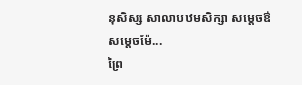នុសិស្ស សាលាបឋមសិក្សា សម្តេចឳសម្តេចម៉ែ...
ព្រៃ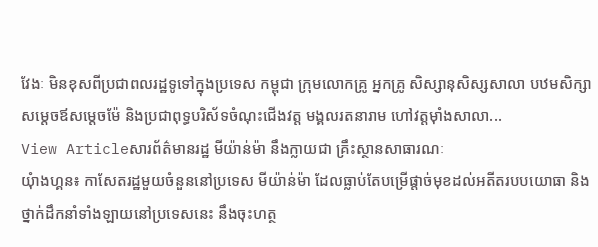វែងៈ មិនខុសពីប្រជាពលរដ្ឋទូទៅក្នុងប្រទេស កម្ពុជា ក្រុមលោកគ្រូ អ្នកគ្រូ សិស្សានុសិស្សសាលា បឋមសិក្សា សម្តេចឪសម្តេចម៉ែ និងប្រជាពុទ្ធបរិស័ទចំណុះជើងវត្ត មង្គលរតនារាម ហៅវត្តម៉ាំងសាលា...
View Articleសារព័ត៌មានរដ្ឋ មីយ៉ាន់ម៉ា នឹងក្លាយជា គ្រឹះស្ថានសាធារណៈ
យុំាងហ្គន៖ កាសែតរដ្ឋមួយចំនួននៅប្រទេស មីយ៉ាន់ម៉ា ដែលធ្លាប់តែបម្រើផ្តាច់មុខដល់អតីតរបបយោធា និង ថ្នាក់ដឹកនាំទាំងឡាយនៅប្រទេសនេះ នឹងចុះហត្ថ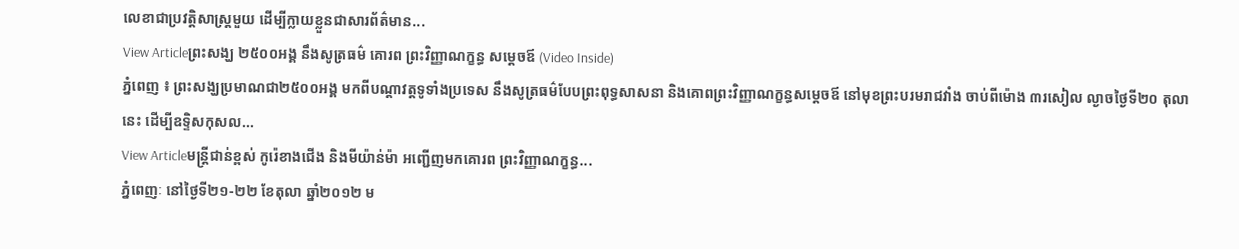លេខាជាប្រវត្តិសាស្ត្រមួយ ដើម្បីក្លាយខ្លួនជាសារព័ត៌មាន...
View Articleព្រះសង្ឃ ២៥០០អង្គ នឹងសូត្រធម៌ គោរព ព្រះវិញ្ញាណក្ខន្ធ សម្តេចឪ (Video Inside)
ភ្នំពេញ ៖ ព្រះសង្ឃប្រមាណជា២៥០០អង្គ មកពីបណ្តាវត្តទូទាំងប្រទេស នឹងសូត្រធម៌បែបព្រះពុទ្ធសាសនា និងគោពព្រះវិញ្ញាណក្ខន្ធសម្តេចឪ នៅមុខព្រះបរមរាជវាំង ចាប់ពីម៉ោង ៣រសៀល ល្ងាចថ្ងៃទី២០ តុលានេះ ដើម្បីឧទ្ទិសកុសល...
View Articleមន្រ្តីជាន់ខ្ពស់ កូរ៉េខាងជើង និងមីយ៉ាន់ម៉ា អញ្ជើញមកគោរព ព្រះវិញ្ញាណក្ខន្ធ...
ភ្នំពេញៈ នៅថ្ងៃទី២១-២២ ខែតុលា ឆ្នាំ២០១២ ម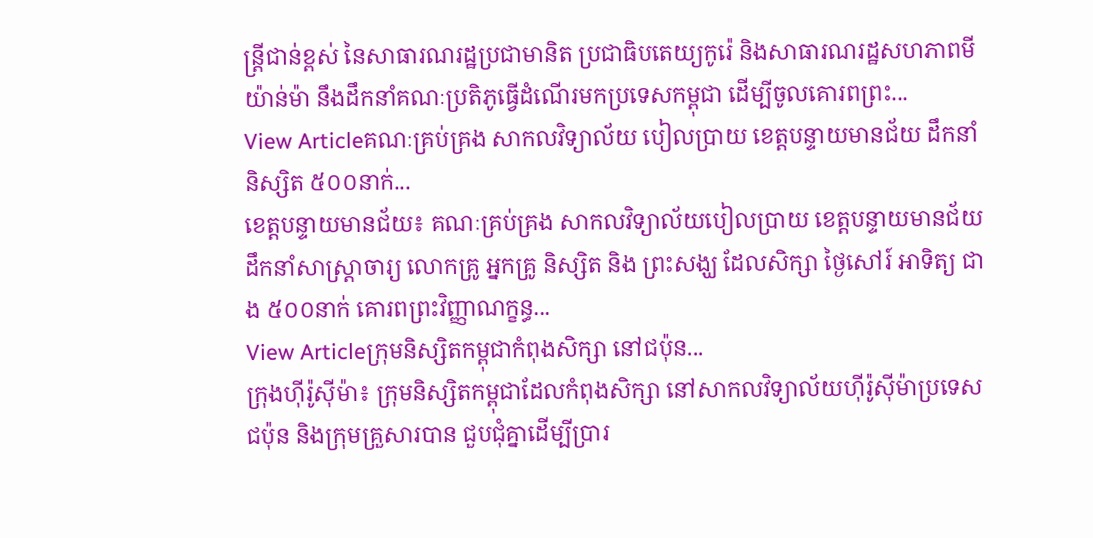ន្រ្តីជាន់ខ្ពស់ នៃសាធារណរដ្ឋប្រជាមានិត ប្រជាធិបតេយ្យកូរ៉េ និងសាធារណរដ្ឋសហភាពមីយ៉ាន់ម៉ា នឹងដឹកនាំគណៈប្រតិភូធ្វើដំណើរមកប្រទេសកម្ពុជា ដើម្បីចូលគោរពព្រះ...
View Articleគណៈគ្រប់គ្រង សាកលវិទ្យាល័យ បៀលប្រាយ ខេត្តបន្ទាយមានជ័យ ដឹកនាំនិស្សិត ៥០០នាក់...
ខេត្តបន្ទាយមានជ័យ៖ គណៈគ្រប់គ្រង សាកលវិទ្យាល័យបៀលប្រាយ ខេត្តបន្ទាយមានជ័យ ដឹកនាំសាស្ត្រាចារ្យ លោកគ្រូ អ្នកគ្រូ និស្សិត និង ព្រះសង្ឃ ដែលសិក្សា ថ្ងៃសៅរ៍ អាទិត្យ ជាង ៥០០នាក់ គោរពព្រះវិញ្ញាណក្ខន្ធ...
View Articleក្រុមនិស្សិតកម្ពុជាកំពុងសិក្សា នៅជប៉ុន...
ក្រុងហ៊ីរ៉ូស៊ីម៉ា៖ ក្រុមនិស្សិតកម្ពុជាដែលកំពុងសិក្សា នៅសាកលវិទ្យាល័យហ៊ីរ៉ូស៊ីម៉ាប្រទេសជប៉ុន និងក្រុមគ្រួសារបាន ជួបជុំគ្នាដើម្បីប្រារ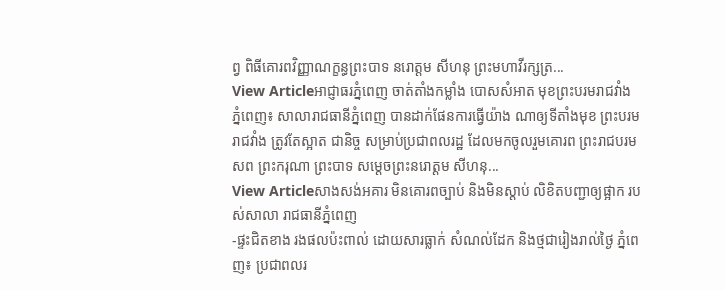ព្វ ពិធីគោរពវិញ្ញាណក្ខន្ធព្រះបាទ នរោត្តម សីហនុ ព្រះមហាវីរក្សត្រ...
View Articleអាជ្ញាធរភ្នំពេញ ចាត់តាំងកម្លាំង បោសសំអាត មុខព្រះបរមរាជវាំង
ភ្នំពេញ៖ សាលារាជធានីភ្នំពេញ បានដាក់ផែនការធ្វើយ៉ាង ណាឲ្យទីតាំងមុខ ព្រះបរមរាជវាំង ត្រូវតែស្អាត ជានិច្ច សម្រាប់ប្រជាពលរដ្ឋ ដែលមកចូលរួមគោរព ព្រះរាជបរមសព ព្រះករុណា ព្រះបាទ សម្តេចព្រះនរោត្តម សីហនុ...
View Articleសាងសង់អគារ មិនគោរពច្បាប់ និងមិនស្តាប់ លិខិតបញ្ជាឲ្យផ្អាក របស់សាលា រាជធានីភ្នំពេញ
-ផ្ទះជិតខាង រងផលប៉ះពាល់ ដោយសារធ្លាក់ សំណល់ដែក និងថ្មជារៀងរាល់ថ្ងៃ ភ្នំពេញ៖ ប្រជាពលរ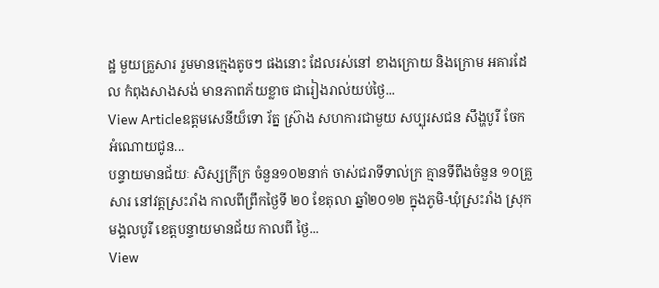ដ្ឋ មួយគ្រួសារ រួមមានក្មេងតូចៗ ផងនោះ ដែលរស់នៅ ខាងក្រោយ និងក្រោម អគារដែល កំពុងសាងសង់ មានភាពភ័យខ្លាច ជារៀងរាល់យប់ថ្ងៃ...
View Articleឧត្តមសេនីយ៏ទោ រ័ត្ន ស្រ៊ាង សហការជាមួយ សប្បុរសជន សឹង្ហបូរី ចែកអំណោយជូន...
បន្ទាយមានជ័យៈ សិស្សក្រីក្រ ចំនួន១០២នាក់ ចាស់ជរាទីទាល់ក្រ គ្មានទីពឹងចំនួន ១០គ្រួសារ នៅវត្តស្រះរាំង កាលពីព្រឹកថ្ងៃទី ២០ ខែតុលា ឆ្នាំ២០១២ ក្នុងភូមិ-ឃុំស្រះរាំង ស្រុកមង្គលបូរី ខេត្តបន្ទាយមានជ័យ កាលពី ថ្ងៃ...
View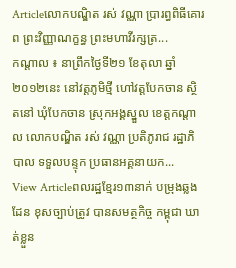Articleលោកបណ្ឌិត រស់ វណ្ណា ប្រារព្ធពិធីគោរព ព្រះវិញ្ញាណក្ខន្ធ ព្រះមហាវីរក្សត្រ...
កណ្តាល ៖ នាព្រឹកថ្ងៃទី២១ ខែតុលា ឆ្នាំ២០១២នេះ នៅវត្ដភូមិថ្មី ហៅវត្តបែកចាន ស្ថិតនៅ ឃុំបែកចាន ស្រុកអង្គស្នួល ខេត្តកណ្តាល លោកបណ្ឌិត រស់ វណ្ណា ប្រតិភូរាជ រដ្ឋាភិបាល ទទួលបន្ទុក ប្រធានអគ្គនាយក...
View Articleពលរដ្ឋខ្មែរ១៣នាក់ បម្រុងឆ្លងដែន ខុសច្បាប់ត្រូវ បានសមត្ថកិច្ច កម្ពុជា ឃាត់ខ្លួន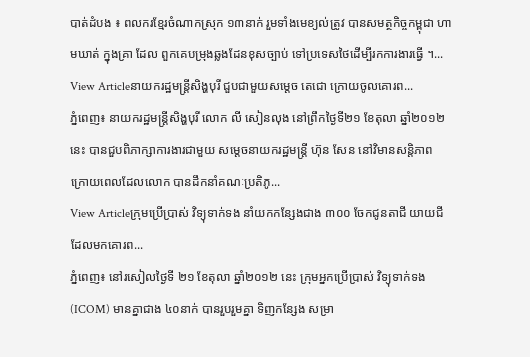បាត់ដំបង ៖ ពលករខ្មែរចំណាកស្រុក ១៣នាក់ រួមទាំងមេខ្យល់ត្រូវ បានសមត្ថកិច្ចកម្ពុជា ហាមឃាត់ ក្នុងគ្រា ដែល ពួកគេបម្រុងឆ្លងដែនខុសច្បាប់ ទៅប្រទេសថៃដើម្បីរកការងារធ្វើ ។...
View Articleនាយករដ្ឋមន្រ្តីសិង្ហបុរី ជួបជាមួយសម្តេច តេជោ ក្រោយចូលគោរព...
ភ្នំពេញ៖ នាយករដ្ឋមន្រ្តីសិង្ហបុរី លោក លី សៀនលុង នៅព្រឹកថ្ងៃទី២១ ខែតុលា ឆ្នាំ២០១២ នេះ បានជួបពិភាក្សាការងារជាមួយ សម្តេចនាយករដ្ឋមន្រ្តី ហ៊ុន សែន នៅវិមានសន្តិភាព ក្រោយពេលដែលលោក បានដឹកនាំគណៈប្រតិភូ...
View Articleក្រុមប្រើប្រាស់ វិទ្យុទាក់ទង នាំយកកន្សែងជាង ៣០០ ចែកជូនតាជី យាយជី ដែលមកគោរព...
ភ្នំពេញ៖ នៅរសៀលថ្ងៃទី ២១ ខែតុលា ឆ្នាំ២០១២ នេះ ក្រុមអ្នកប្រើប្រាស់ វិទ្យុទាក់ទង (ICOM) មានគ្នាជាង ៤០នាក់ បានរួបរួមគ្នា ទិញកន្សែង សម្រា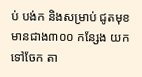ប់ បង់ក និងសម្រាប់ ជូតមុខ មានជាង៣០០ កន្សែង យកទៅចែក តា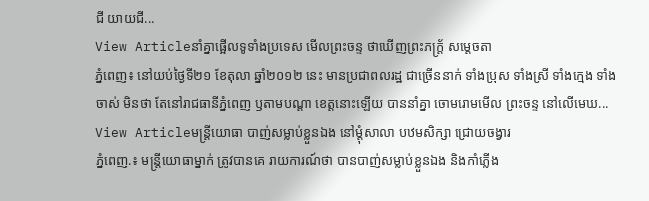ជី យាយជី...
View Articleនាំគ្នាផ្អើលទូទាំងប្រទេស មើលព្រះចន្ទ ថាឃើញព្រះភក្រ្ត័ សម្តេចតា
ភ្នំពេញ៖ នៅយប់ថ្ងៃទី២១ ខែតុលា ឆ្នាំ២០១២ នេះ មានប្រជាពលរដ្ឋ ជាច្រើននាក់ ទាំងប្រុស ទាំងស្រី ទាំងក្មេង ទាំងចាស់ មិនថា តែនៅរាជធានីភ្នំពេញ ឫតាមបណ្តា ខេត្តនោះឡើយ បាននាំគ្នា ចោមរោមមើល ព្រះចន្ទ នៅលើមេឃ...
View Articleមន្រ្តីយោធា បាញ់សម្លាប់ខ្លួនឯង នៅម្តុំសាលា បឋមសិក្សា ជ្រោយចង្វារ
ភ្នំពេញ.៖ មន្រ្តីយោធាម្នាក់ ត្រូវបានគេ រាយការណ៍ថា បានបាញ់សម្លាប់ខ្លួនឯង និងកាំភ្លើង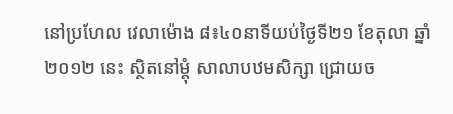នៅប្រហែល វេលាម៉ោង ៨៖៤០នាទីយប់ថ្ងៃទី២១ ខែតុលា ឆ្នាំ២០១២ នេះ ស្ថិតនៅម្តុំ សាលាបឋមសិក្សា ជ្រោយច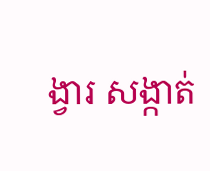ង្វារ សង្កាត់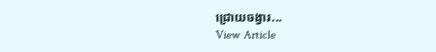ជ្រោយចង្វារ...
View Article